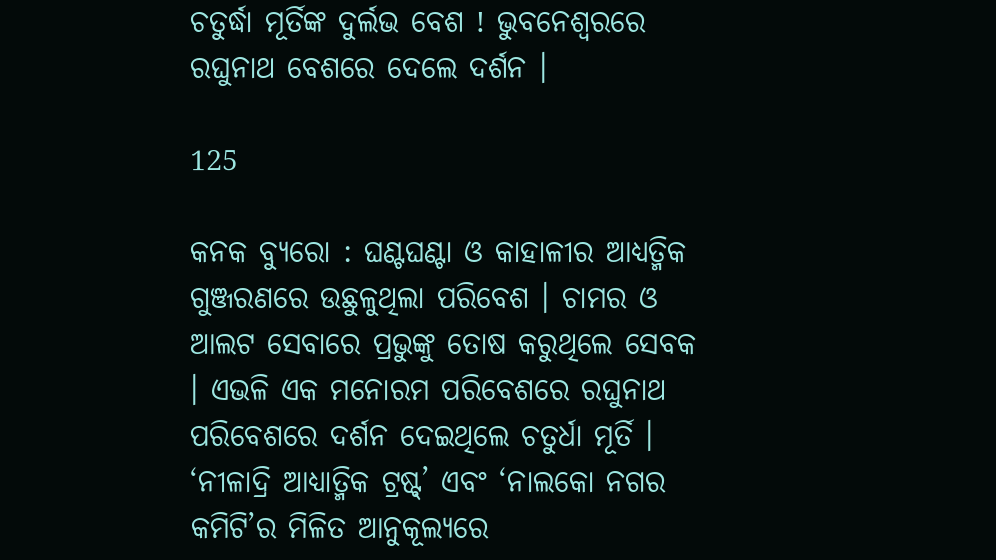ଚତୁର୍ଦ୍ଧା ମୂର୍ତିଙ୍କ ଦୁର୍ଲଭ ବେଶ ! ଭୁବନେଶ୍ୱରରେ ରଘୁନାଥ ବେଶରେ ଦେଲେ ଦର୍ଶନ ।

125

କନକ ବ୍ୟୁରୋ : ଘଣ୍ଟଘଣ୍ଟା ଓ କାହାଳୀର ଆଧ୍ୟତ୍ମିକ ଗୁଞ୍ଜରଣରେ ଉଛୁଳୁଥିଲା ପରିବେଶ । ଚାମର ଓ ଆଲଟ ସେବାରେ ପ୍ରଭୁଙ୍କୁ ତୋଷ କରୁଥିଲେ ସେବକ । ଏଭଳି ଏକ ମନୋରମ ପରିବେଶରେ ରଘୁନାଥ ପରିବେଶରେ ଦର୍ଶନ ଦେଇଥିଲେ ଚତୁର୍ଧା ମୂର୍ତି । ‘ନୀଳାଦ୍ରି ଆଧ୍ୟାତ୍ମିକ ଟ୍ରଷ୍ଟ୍’ ଏବଂ ‘ନାଲକୋ ନଗର କମିଟି’ର ମିଳିତ ଆନୁକୂଲ୍ୟରେ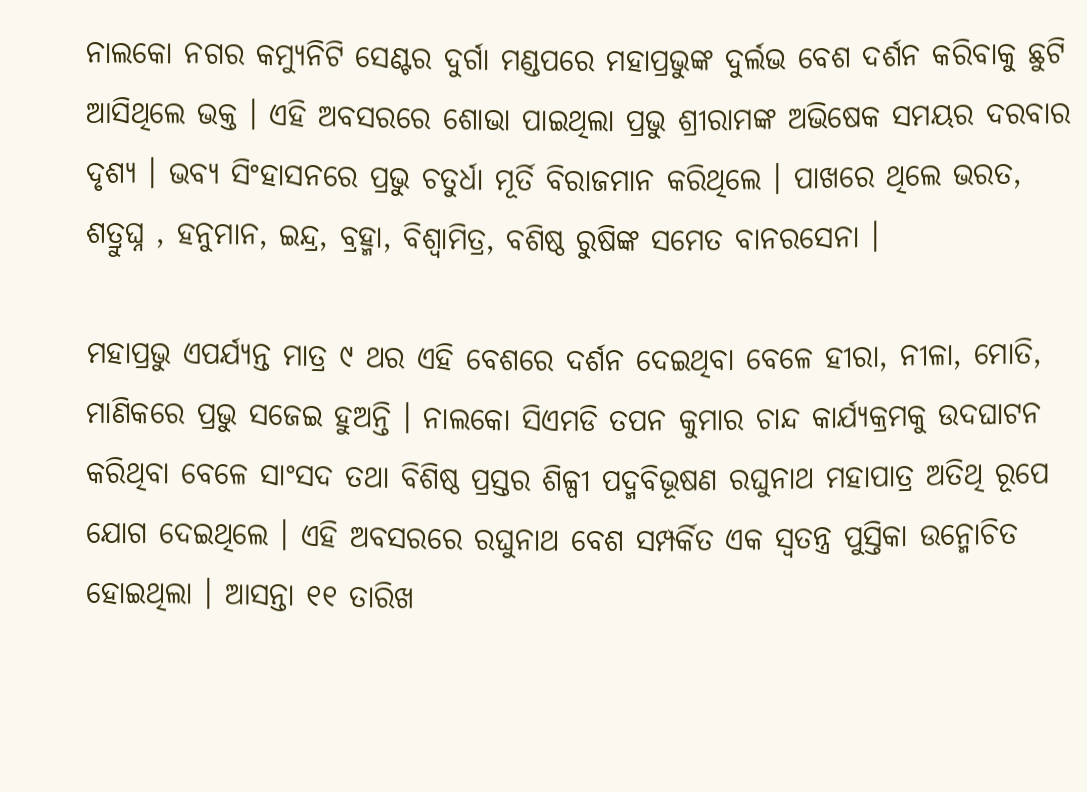ନାଲକୋ ନଗର କମ୍ୟୁନିଟି ସେଣ୍ଟର ଦୁର୍ଗା ମଣ୍ଡପରେ ମହାପ୍ରଭୁଙ୍କ ଦୁର୍ଲଭ ବେଶ ଦର୍ଶନ କରିବାକୁ ଛୁଟି ଆସିଥିଲେ ଭକ୍ତ । ଏହି ଅବସରରେ ଶୋଭା ପାଇଥିଲା ପ୍ରଭୁ ଶ୍ରୀରାମଙ୍କ ଅଭିଷେକ ସମୟର ଦରବାର ଦୃଶ୍ୟ । ଭବ୍ୟ ସିଂହାସନରେ ପ୍ରଭୁ ଚତୁର୍ଧା ମୂର୍ତି ବିରାଜମାନ କରିଥିଲେ । ପାଖରେ ଥିଲେ ଭରତ, ଶତ୍ରୁଘ୍ନ , ହନୁମାନ, ଇନ୍ଦ୍ର, ବ୍ରହ୍ମା, ବିଶ୍ୱାମିତ୍ର, ବଶିଷ୍ଠ ରୁଷିଙ୍କ ସମେତ ବାନରସେନା ।

ମହାପ୍ରଭୁ ଏପର୍ଯ୍ୟନ୍ତ ମାତ୍ର ୯ ଥର ଏହି ବେଶରେ ଦର୍ଶନ ଦେଇଥିବା ବେଳେ ହୀରା, ନୀଳା, ମୋତି, ମାଣିକରେ ପ୍ରଭୁ ସଜେଇ ହୁଅନ୍ତି । ନାଲକୋ ସିଏମଡି ତପନ କୁମାର ଚାନ୍ଦ କାର୍ଯ୍ୟକ୍ରମକୁ ଉଦଘାଟନ କରିଥିବା ବେଳେ ସାଂସଦ ତଥା ବିଶିଷ୍ଠ ପ୍ରସ୍ତର ଶିଳ୍ପୀ ପଦ୍ମବିଭୂଷଣ ରଘୁନାଥ ମହାପାତ୍ର ଅତିଥି ରୂପେ ଯୋଗ ଦେଇଥିଲେ । ଏହି ଅବସରରେ ରଘୁନାଥ ବେଶ ସମ୍ପର୍କିତ ଏକ ସ୍ୱତନ୍ତ୍ର ପୁସ୍ତିକା ଉନ୍ମୋଚିତ ହୋଇଥିଲା । ଆସନ୍ତା ୧୧ ତାରିଖ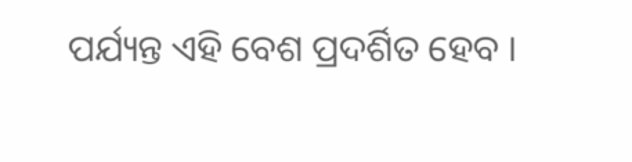ପର୍ଯ୍ୟନ୍ତ ଏହି ବେଶ ପ୍ରଦର୍ଶିତ ହେବ ।